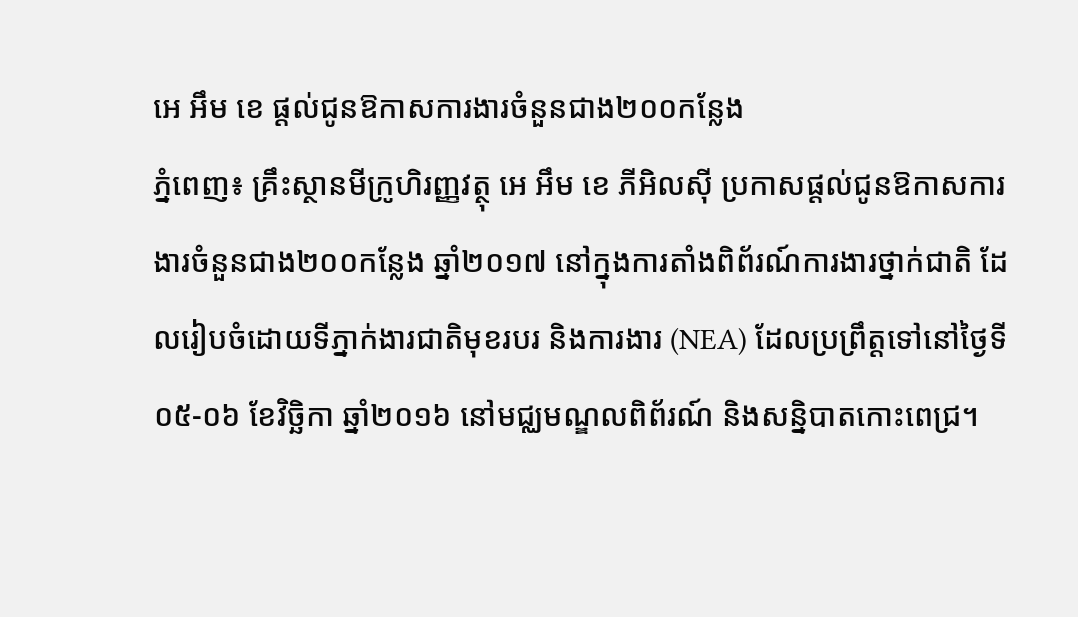អេ អឹម ខេ ផ្តល់ជូនឱកាសការងារចំនួនជាង២០០កន្លែង
ភ្នំពេញ៖ គ្រឹះស្ថានមីក្រូហិរញ្ញវត្ថុ អេ អឹម ខេ ភីអិលស៊ី ប្រកាសផ្តល់ជូនឱកាសការងារចំនួនជាង២០០កន្លែង ឆ្នាំ២០១៧ នៅក្នុងការតាំងពិព័រណ៍ការងារថ្នាក់ជាតិ ដែលរៀបចំដោយទីភ្នាក់ងារជាតិមុខរបរ និងការងារ (NEA) ដែលប្រព្រឹត្តទៅនៅថ្ងៃទី ០៥-០៦ ខែវិច្ឆិកា ឆ្នាំ២០១៦ នៅមជ្ឈមណ្ឌលពិព័រណ៍ និងសន្និបាតកោះពេជ្រ។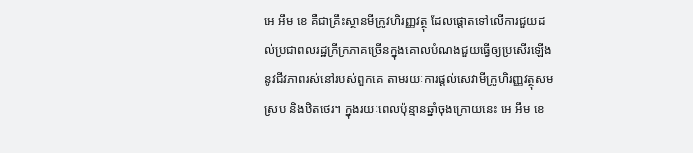អេ អឹម ខេ គឺជាគ្រឹះស្ថានមីក្រូវហិរញ្ញវត្ថុ ដែលផ្តោតទៅលើការជួយដល់ប្រជាពលរដ្ឋក្រីក្រភាគច្រើនក្នុងគោលបំណងជួយធ្វើឲ្យប្រសើរឡើងនូវជីវភាពរស់នៅរបស់ពួកគេ តាមរយៈការផ្តល់សេវាមីក្រូហិរញ្ញវត្ថុសមស្រប និងឋិតថេរ។ ក្នុងរយៈពេលប៉ុន្មានឆ្នាំចុងក្រោយនេះ អេ អឹម ខេ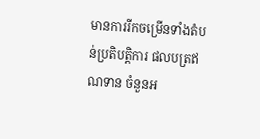មានការរីកចម្រើនទាំងតំបន់ប្រតិបត្តិការ ផលបត្រឥណទាន ចំនួនអ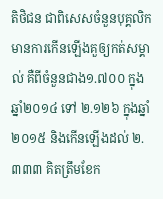តិថិជន ជាពិសេសចំនួនបុគ្គលិកមានការកើនឡើងគួឲ្យកត់សម្គាល់ គឺពីចំនួនជាង១.៧០០ ក្នុងឆ្នាំ២០១៤ ទៅ ២.១២៦ ក្នុងឆ្នាំ២០១៥ និងកើនឡើងដល់ ២.៣៣៣ គិតត្រឹមខែក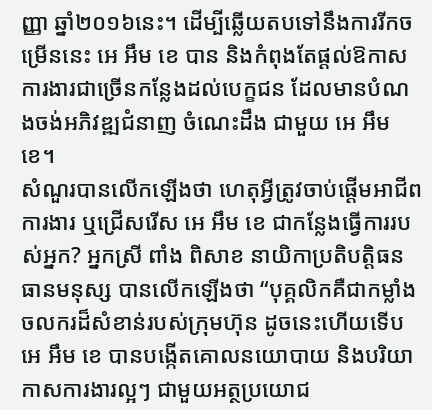ញ្ញា ឆ្នាំ២០១៦នេះ។ ដើម្បីឆ្លើយតបទៅនឹងការរីកចម្រើននេះ អេ អឹម ខេ បាន និងកំពុងតែផ្តល់ឱកាសការងារជាច្រើនកន្លែងដល់បេក្ខជន ដែលមានបំណងចង់អភិវឌ្ឍជំនាញ ចំណេះដឹង ជាមួយ អេ អឹម ខេ។
សំណួរបានលើកឡើងថា ហេតុអ្វីត្រូវចាប់ផ្តើមអាជីពការងារ ឬជ្រើសរើស អេ អឹម ខេ ជាកន្លែងធ្វើការរបស់អ្នក? អ្នកស្រី ពាំង ពិសាខ នាយិកាប្រតិបត្តិធនធានមនុស្ស បានលើកឡើងថា “បុគ្គលិកគឺជាកម្លាំងចលករដ៏សំខាន់របស់ក្រុមហ៊ុន ដូចនេះហើយទើប អេ អឹម ខេ បានបង្កើតគោលនយោបាយ និងបរិយាកាសការងារល្អៗ ជាមួយអត្ថប្រយោជ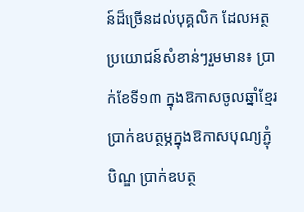ន៍ដ៏ច្រើនដល់បុគ្គលិក ដែលអត្ថប្រយោជន៍សំខាន់ៗរួមមាន៖ ប្រាក់ខែទី១៣ ក្នុងឱកាសចូលឆ្នាំខ្មែរ ប្រាក់ឧបត្ថម្ភក្នុងឱកាសបុណ្យភ្ជុំបិណ្ឌ ប្រាក់ឧបត្ថ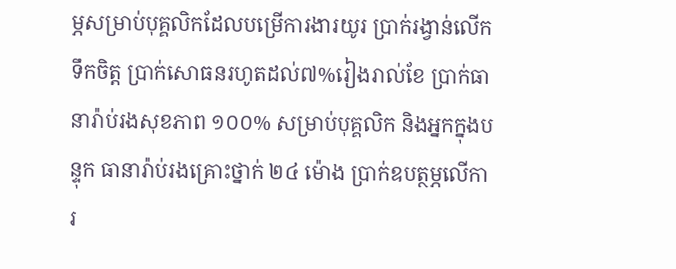ម្ភសម្រាប់បុគ្គលិកដែលបម្រើការងារយូរ ប្រាក់រង្វាន់លើកទឹកចិត្ត ប្រាក់សោធនរហូតដល់៧%រៀងរាល់ខែ ប្រាក់ធានារ៉ាប់រងសុខភាព ១០០% សម្រាប់បុគ្គលិក និងអ្នកក្នុងបន្ទុក ធានារ៉ាប់រងគ្រោះថ្នាក់ ២៤ ម៉ោង ប្រាក់ឧបត្ថម្ភលើការ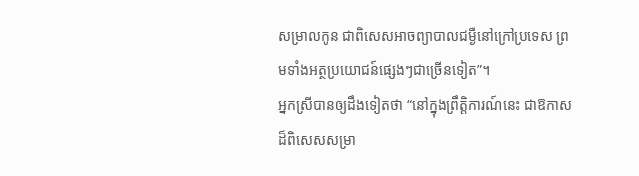សម្រាលកូន ជាពិសេសអាចព្យាបាលជម្ងឺនៅក្រៅប្រទេស ព្រមទាំងអត្ថប្រយោជន៍ផ្សេងៗជាច្រើនទៀត”។
អ្នកស្រីបានឲ្យដឹងទៀតថា “នៅក្នុងព្រឹត្តិការណ៍នេះ ជាឱកាសដ៏ពិសេសសម្រា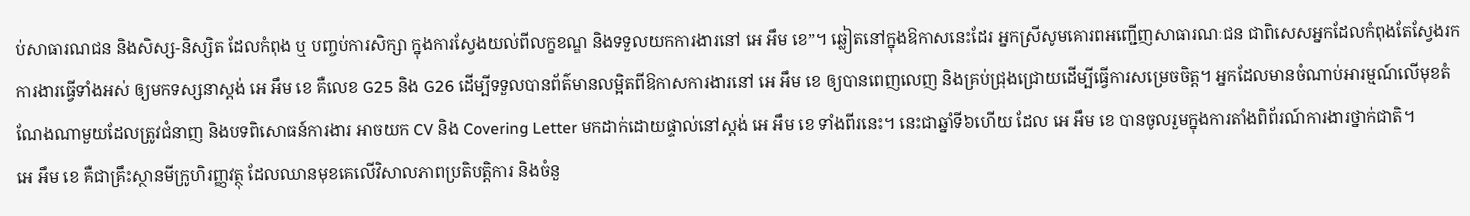ប់សាធារណជន និងសិស្ស-និស្សិត ដែលកំពុង ឬ បញ្ចប់ការសិក្សា ក្នុងការស្វែងយល់ពីលក្ខខណ្ឌ និងទទួលយកការងារនៅ អេ អឹម ខេ”។ ឆ្លៀតនៅក្នុងឱកាសនេះដែរ អ្នកស្រីសូមគោរពអញ្ជើញសាធារណៈជន ជាពិសេសអ្នកដែលកំពុងតែស្វែងរកការងារធ្វើទាំងអស់ ឲ្យមកទស្សនាស្តង់ អេ អឹម ខេ គឺលេខ G25 និង G26 ដើម្បីទទួលបានព័ត៌មានលម្អិតពីឱកាសការងារនៅ អេ អឹម ខេ ឲ្យបានពេញលេញ និងគ្រប់ជ្រុងជ្រោយដើម្បីធ្វើការសម្រេចចិត្ត។ អ្នកដែលមានចំណាប់អារម្មណ៍លើមុខតំណែងណាមួយដែលត្រូវជំនាញ និងបទពិសោធន៍ការងារ អាចយក CV និង Covering Letter មកដាក់ដោយផ្ទាល់នៅស្តង់ អេ អឹម ខេ ទាំងពីរនេះ។ នេះជាឆ្នាំទី៦ហើយ ដែល អេ អឹម ខេ បានចូលរួមក្នុងការតាំងពិព័រណ៍ការងារថ្នាក់ជាតិ។
អេ អឹម ខេ គឺជាគ្រឹះស្ថានមីក្រូហិរញ្ញវត្ថុ ដែលឈានមុខគេលើវិសាលភាពប្រតិបត្តិការ និងចំនួ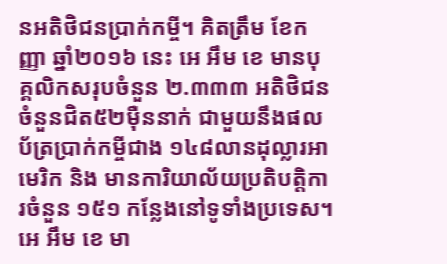នអតិថិជនប្រាក់កម្ចី។ គិតត្រឹម ខែកញ្ញា ឆ្នាំ២០១៦ នេះ អេ អឹម ខេ មានបុគ្គលិកសរុបចំនួន ២.៣៣៣ អតិថិជនចំនួនជិត៥២ម៉ឺននាក់ ជាមួយនឹងផលប័ត្រប្រាក់កម្ចីជាង ១៤៨លានដុល្លារអាមេរិក និង មានការិយាល័យប្រតិបត្តិការចំនួន ១៥១ កន្លែងនៅទូទាំងប្រទេស។ អេ អឹម ខេ មា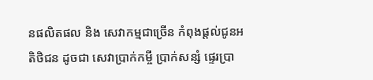នផលិតផល និង សេវាកម្មជាច្រើន កំពុងផ្តល់ជូនអតិថិជន ដូចជា សេវាប្រាក់កម្ចី ប្រាក់សន្សំ ផ្ទេរប្រា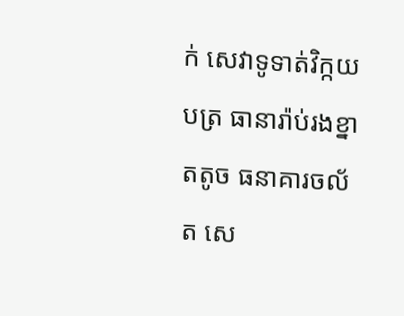ក់ សេវាទូទាត់វិក្កយបត្រ ធានារ៉ាប់រងខ្នាតតូច ធនាគារចល័ត សេ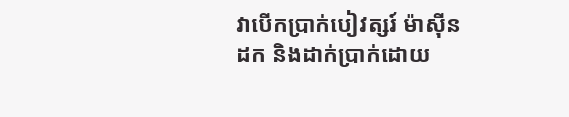វាបើកប្រាក់បៀវត្សរ៍ ម៉ាស៊ីនដក និងដាក់ប្រាក់ដោយ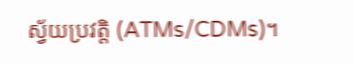ស្វ័យប្រវត្តិ (ATMs/CDMs)។